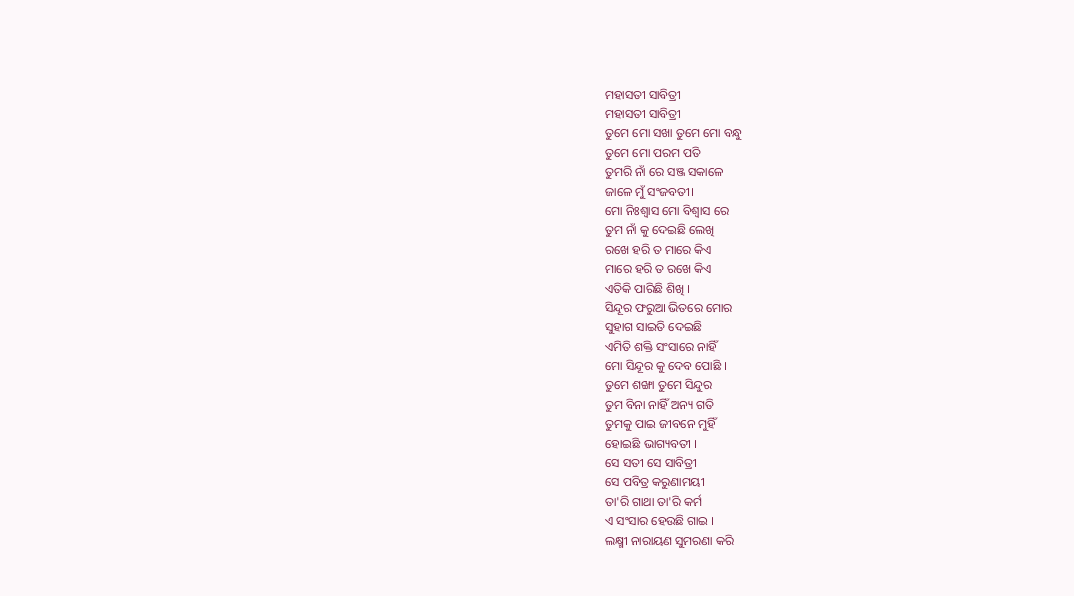ମହାସତୀ ସାବିତ୍ରୀ
ମହାସତୀ ସାବିତ୍ରୀ
ତୁମେ ମୋ ସଖା ତୁମେ ମୋ ବନ୍ଧୁ
ତୁମେ ମୋ ପରମ ପତି
ତୁମରି ନାଁ ରେ ସଞ୍ଜ ସକାଳେ
ଜାଳେ ମୁଁ ସଂଜବତୀ।
ମୋ ନିଃଶ୍ୱାସ ମୋ ବିଶ୍ୱାସ ରେ
ତୁମ ନାଁ କୁ ଦେଇଛି ଲେଖି
ରଖେ ହରି ତ ମାରେ କିଏ
ମାରେ ହରି ତ ରଖେ କିଏ
ଏତିକି ପାରିଛି ଶିଖି ।
ସିନ୍ଦୂର ଫରୁଆ ଭିତରେ ମୋର
ସୁହାଗ ସାଇତି ଦେଇଛି
ଏମିତି ଶକ୍ତି ସଂସାରେ ନାହିଁ
ମୋ ସିନ୍ଦୂର କୁ ଦେବ ପୋଛି ।
ତୁମେ ଶଙ୍ଖା ତୁମେ ସିନ୍ଦୁର
ତୁମ ବିନା ନାହିଁ ଅନ୍ୟ ଗତି
ତୁମକୁ ପାଇ ଜୀବନେ ମୁହିଁ
ହୋଇଛି ଭାଗ୍ୟବତୀ ।
ସେ ସତୀ ସେ ସାବିତ୍ରୀ
ସେ ପବିତ୍ର କରୁଣାମୟୀ
ତା'ରି ଗାଥା ତା'ରି କର୍ମ
ଏ ସଂସାର ହେଉଛି ଗାଇ ।
ଲକ୍ଷ୍ମୀ ନାରାୟଣ ସୁମରଣା କରି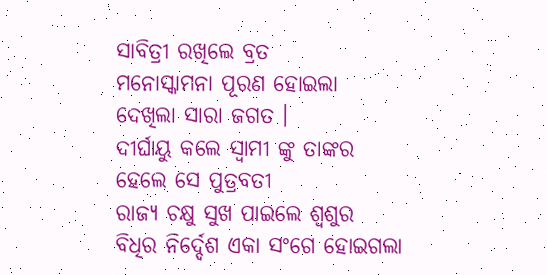ସାବିତ୍ରୀ ରଖିଲେ ବ୍ରତ
ମନୋସ୍କାମନା ପୂରଣ ହୋଇଲା
ଦେଖିଲା ସାରା ଜଗତ ।
ଦୀର୍ଘାୟୁ କଲେ ସ୍ୱାମୀ ଙ୍କୁ ତାଙ୍କର
ହେଲେ ସେ ପୁତ୍ରବତୀ
ରାଜ୍ୟ ଚକ୍ଷୁ ସୁଖ ପାଇଲେ ଶ୍ବଶୁର
ବିଧିର ନିର୍ଦ୍ଦେଶ ଏକା ସଂଗେ ହୋଇଗଲା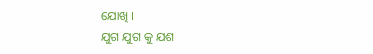ଯୋଖି ।
ଯୁଗ ଯୁଗ କୁ ଯଶ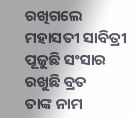ରଖିଗଲେ
ମହାସତୀ ସାବିତ୍ରୀ
ପୂଜୁଛି ସଂସାର ରଖୁଛି ବ୍ରତ
ତାଙ୍କ ନାମ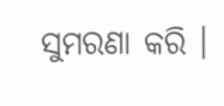ସୁମରଣା କରି ।